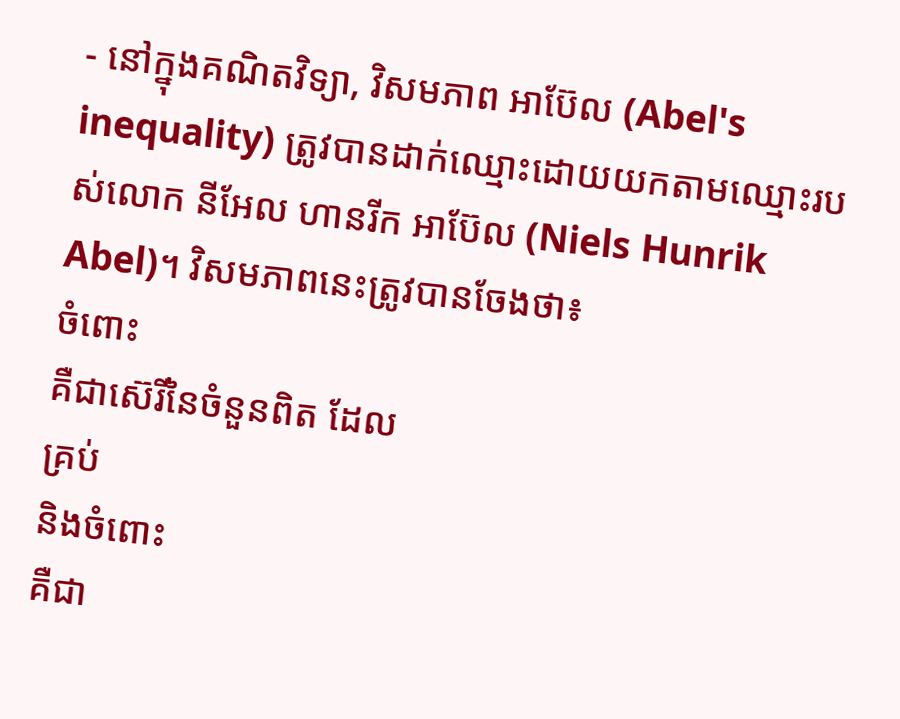- នៅក្នុងគណិតវិទ្យា, វិសមភាព អាប៊ែល (Abel's inequality) ត្រូវបានដាក់ឈ្មោះដោយយកតាមឈ្មោះរបស់លោក នីអែល ហានរីក អាប៊ែល (Niels Hunrik Abel)។ វិសមភាពនេះត្រូវបានចែងថា៖
ចំពោះ
គឺជាស៊េរីនៃចំនួនពិត ដែល
គ្រប់
និងចំពោះ
គឺជា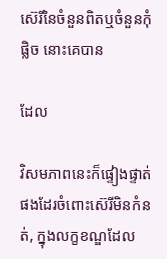ស៊េរីនៃចំនួនពិតឬចំនួនកុំផ្លិច នោះគេបាន

ដែល

វិសមភាពនេះក៏ផ្ទៀងផ្ទាត់ផងដែរចំពោះស៊េរីមិនកំនត់, ក្នុងលក្ខខណ្ឌដែល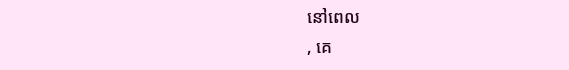នៅពេល
, គេ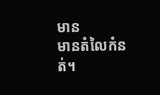មាន
មានតំលៃកំនត់។